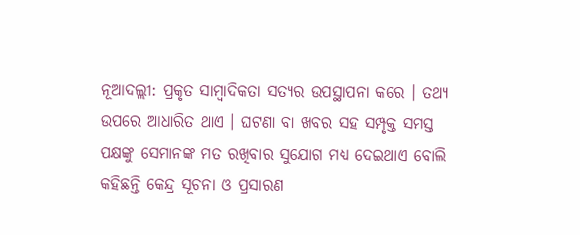ନୂଆଦଲ୍ଲୀ: ପ୍ରକୃତ ସାମ୍ବାଦିକତା ସତ୍ୟର ଉପସ୍ଥାପନା କରେ । ତଥ୍ୟ ଉପରେ ଆଧାରିତ ଥାଏ । ଘଟଣା ବା ଖବର ସହ ସମ୍ପୃକ୍ତ ସମସ୍ତ ପକ୍ଷଙ୍କୁ ସେମାନଙ୍କ ମତ ରଖିବାର ସୁଯୋଗ ମଧ୍ୟ ଦେଇଥାଏ ବୋଲି କହିଛନ୍ତି କେନ୍ଦ୍ର ସୂଚନା ଓ ପ୍ରସାରଣ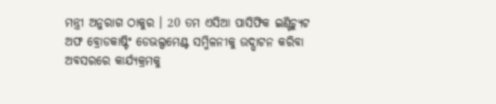ମନ୍ତ୍ରୀ ଅନୁରାଗ ଠାକୁର । 20 ତମ ଏସିଆ ପାସିଫିକ ଇଣ୍ଟିଚ୍ୟୁଟ ଅଫ ବ୍ରୋଡକାଷ୍ଟିଂ ଡେଭଲ୍ପମେଣ୍ଟ ସମ୍ମିଳନୀକୁ ଉଦ୍ଘାଟନ କରିବା ଅବସରରେ କାର୍ଯ୍ୟକ୍ରମକୁ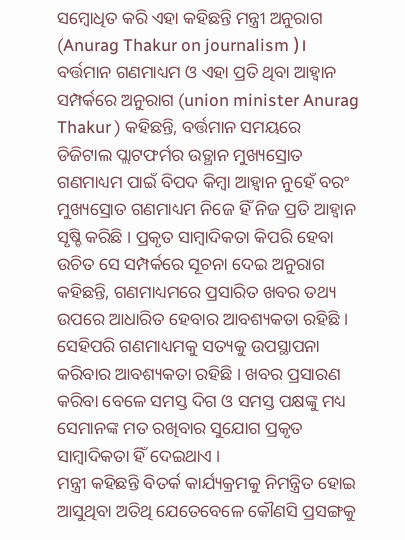ସମ୍ବୋଧିତ କରି ଏହା କହିଛନ୍ତି ମନ୍ତ୍ରୀ ଅନୁରାଗ (Anurag Thakur on journalism )।
ବର୍ତ୍ତମାନ ଗଣମାଧ୍ୟମ ଓ ଏହା ପ୍ରତି ଥିବା ଆହ୍ବାନ ସମ୍ପର୍କରେ ଅନୁରାଗ (union minister Anurag Thakur ) କହିଛନ୍ତି, ବର୍ତ୍ତମାନ ସମୟରେ ଡିଜିଟାଲ ପ୍ଲାଟଫର୍ମର ଉତ୍ଥାନ ମୁଖ୍ୟସ୍ରୋତ ଗଣମାଧ୍ୟମ ପାଇଁ ବିପଦ କିମ୍ବା ଆହ୍ବାନ ନୁହେଁ ବରଂ ମୁଖ୍ୟସ୍ରୋତ ଗଣମାଧ୍ୟମ ନିଜେ ହିଁ ନିଜ ପ୍ରତି ଆହ୍ବାନ ସୃଷ୍ଚି କରିଛି । ପ୍ରକୃତ ସାମ୍ବାଦିକତା କିପରି ହେବା ଉଚିତ ସେ ସମ୍ପର୍କରେ ସୂଚନା ଦେଇ ଅନୁରାଗ କହିଛନ୍ତି, ଗଣମାଧ୍ୟମରେ ପ୍ରସାରିତ ଖବର ତଥ୍ୟ ଉପରେ ଆଧାରିତ ହେବାର ଆବଶ୍ୟକତା ରହିଛି । ସେହିପରି ଗଣମାଧ୍ୟମକୁ ସତ୍ୟକୁ ଉପସ୍ଥାପନା କରିବାର ଆବଶ୍ୟକତା ରହିଛି । ଖବର ପ୍ରସାରଣ କରିବା ବେଳେ ସମସ୍ତ ଦିଗ ଓ ସମସ୍ତ ପକ୍ଷଙ୍କୁ ମଧ୍ୟ ସେମାନଙ୍କ ମତ ରଖିବାର ସୁଯୋଗ ପ୍ରକୃତ ସାମ୍ବାଦିକତା ହିଁ ଦେଇଥାଏ ।
ମନ୍ତ୍ରୀ କହିଛନ୍ତି ବିତର୍କ କାର୍ଯ୍ୟକ୍ରମକୁ ନିମନ୍ତ୍ରିତ ହୋଇ ଆସୁଥିବା ଅତିଥି ଯେତେବେଳେ କୌଣସି ପ୍ରସଙ୍ଗକୁ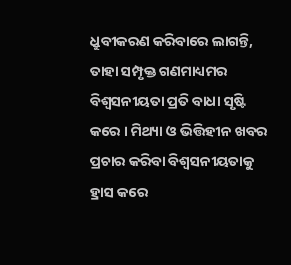ଧ୍ରୁବୀକରଣ କରିବାରେ ଲାଗନ୍ତି, ତାହା ସମ୍ପୃକ୍ତ ଗଣମାଧ୍ୟମର ବିଶ୍ବସନୀୟତା ପ୍ରତି ବାଧା ସୃଷ୍ଟି କରେ । ମିଥ୍ୟା ଓ ଭିତ୍ତିହୀନ ଖବର ପ୍ରଚାର କରିବା ବିଶ୍ୱସନୀୟତାକୁ ହ୍ରାସ କରେ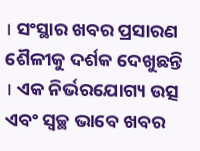। ସଂସ୍ଥାର ଖବର ପ୍ରସାରଣ ଶୈଳୀକୁ ଦର୍ଶକ ଦେଖୁଛନ୍ତି । ଏକ ନିର୍ଭରଯୋଗ୍ୟ ଉତ୍ସ ଏବଂ ସ୍ୱଚ୍ଛ ଭାବେ ଖବର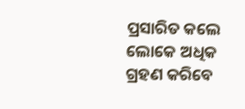ପ୍ରସାରିତ କଲେ ଲୋକେ ଅଧିକ ଗ୍ରହଣ କରିବେ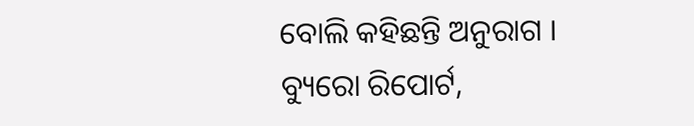ବୋଲି କହିଛନ୍ତି ଅନୁରାଗ ।
ବ୍ୟୁରୋ ରିପୋର୍ଟ,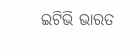ଇଟିଭି ଭାରତ